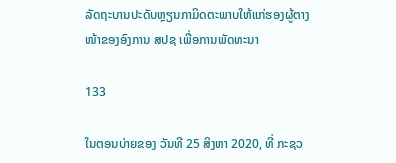ລັດຖະບານປະດັບຫຼຽນກາມິດຕະພາບໃຫ້ແກ່ຮອງຜູ້ຕາງໜ້າຂອງອົງການ ສປຊ ເພື່ອການພັດທະນາ

133

ໃນຕອນບ່າຍຂອງ ວັນທີ 25 ສິງຫາ 2020, ທີ່ ກະຊວ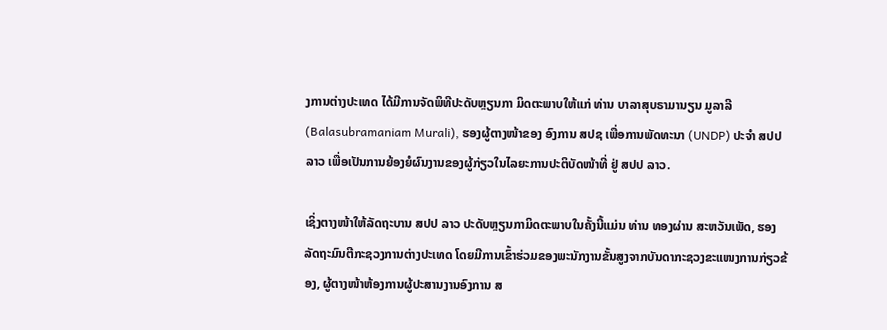ງການຕ່າງປະເທດ ໄດ້ມີການຈັດພິທີປະດັບຫຼຽນກາ ມິດຕະພາບໃຫ້ແກ່ ທ່ານ ບາລາສຸບຣາມານຽນ ມູລາລີ (Balasubramaniam Murali), ຮອງຜູ້ຕາງໜ້າຂອງ ອົງການ ສປຊ ເພື່ອການພັດທະນາ (UNDP) ປະຈຳ ສປປ ລາວ ເພື່ອເປັນການຍ້ອງຍໍຜົນງານຂອງຜູ້ກ່ຽວໃນໄລຍະການປະຕິບັດໜ້າທີ່ ຢູ່ ສປປ ລາວ.

ເຊິ່ງຕາງໜ້າໃຫ້ລັດຖະບານ ສປປ ລາວ ປະດັບຫຼຽນກາມິດຕະພາບໃນຄັ້ງນີ້ແມ່ນ ທ່ານ ທອງຜ່ານ ສະຫວັນເພັດ, ຮອງລັດຖະມົນຕີກະຊວງການຕ່າງປະເທດ ໂດຍມີການເຂົ້າຮ່ວມຂອງພະນັກງານຂັ້ນສູງຈາກບັນດາກະຊວງຂະແໜງການກ່ຽວຂ້ອງ, ຜູ້ຕາງໜ້າຫ້ອງການຜູ້ປະສານງານອົງການ ສ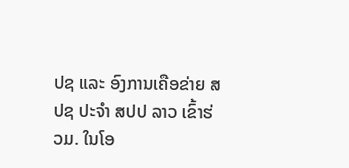ປຊ ແລະ ອົງການເຄືອຂ່າຍ ສປຊ ປະຈຳ ສປປ ລາວ ເຂົ້າຮ່ວມ. ໃນໂອ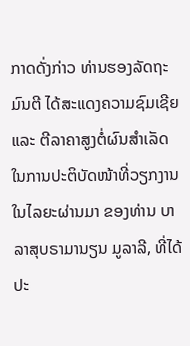ກາດດັ່ງກ່າວ ທ່ານຮອງລັດຖະມົນຕີ ໄດ້ສະແດງຄວາມຊົມເຊີຍ ແລະ ຕີລາຄາສູງຕໍ່ຜົນສຳເລັດໃນການປະຕິບັດໜ້າທີ່ວຽກງານໃນໄລຍະຜ່ານມາ ຂອງທ່ານ ບາລາສຸບຣາມານຽນ ມູລາລີ, ທີ່ໄດ້ປະ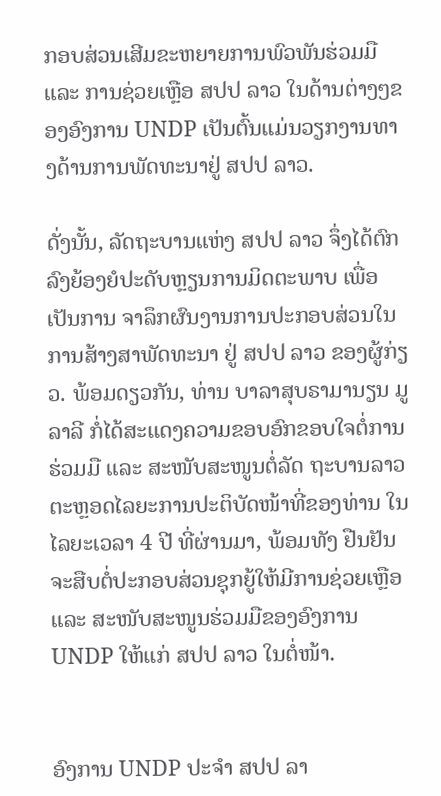ກອບສ່ວນເສີມຂະຫຍາຍການພົວພັນຮ່ວມມື ແລະ ການຊ່ວຍເຫຼືອ ສປປ ລາວ ໃນດ້ານຕ່າງໆຂອງອົງການ UNDP ເປັນຕົ້ນແມ່ນວຽກງານທາງດ້ານການພັດທະນາຢູ່ ສປປ ລາວ.

ດັ່ງນັ້ນ, ລັດຖະບານແຫ່ງ ສປປ ລາວ ຈຶ່ງໄດ້ຕົກລົງຍ້ອງຍໍປະດັບຫຼຽນການມິດຕະພາບ ເພື່ອເປັນການ ຈາລຶກຜົນງານການປະກອບສ່ວນໃນການສ້າງສາພັດທະນາ ຢູ່ ສປປ ລາວ ຂອງຜູ້ກ່ຽວ. ພ້ອມດຽວກັນ, ທ່ານ ບາລາສຸບຣາມານຽນ ມູລາລີ ກໍ່ໄດ້ສະແດງຄວາມຂອບອົກຂອບໃຈຕໍ່ການຮ່ວມມື ແລະ ສະໜັບສະໜູນຕໍ່ລັດ ຖະບານລາວ ຕະຫຼອດໄລຍະການປະຕິບັດໜ້າທີ່ຂອງທ່ານ ໃນໄລຍະເວລາ 4 ປີ ທີ່ຜ່ານມາ, ພ້ອມທັງ ຢືນຢັນຈະສືບຕໍ່ປະກອບສ່ວນຊຸກຍູ້ໃຫ້ມີການຊ່ວຍເຫຼືອ ແລະ ສະໜັບສະໜູນຮ່ວມມືຂອງອົງການ UNDP ໃຫ້ແກ່ ສປປ ລາວ ໃນຕໍ່ໜ້າ.


ອົງການ UNDP ປະຈຳ ສປປ ລາ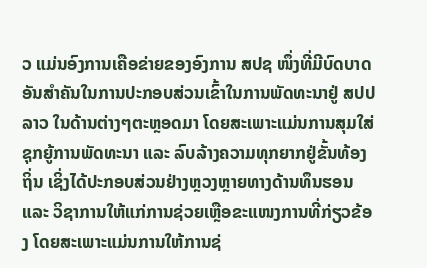ວ ແມ່ນອົງການເຄືອຂ່າຍຂອງອົງການ ສປຊ ໜຶ່ງທີ່ມີບົດບາດອັນສຳຄັນໃນການປະກອບສ່ວນເຂົ້າໃນການພັດທະນາຢູ່ ສປປ ລາວ ໃນດ້ານຕ່າງໆຕະຫຼອດມາ ໂດຍສະເພາະແມ່ນການສຸມໃສ່ຊຸກຍູ້ການພັດທະນາ ແລະ ລົບລ້າງຄວາມທຸກຍາກຢູ່ຂັ້ນທ້ອງຖິ່ນ ເຊິ່ງໄດ້ປະກອບສ່ວນຢ່າງຫຼວງຫຼາຍທາງດ້ານທຶນຮອນ ແລະ ວິຊາການໃຫ້ແກ່ການຊ່ວຍເຫຼືອຂະແໜງການທີ່ກ່ຽວຂ້ອງ ໂດຍສະເພາະແມ່ນການໃຫ້ການຊ່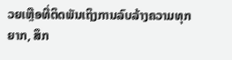ວຍເຫຼືອທີ່ຕິດພັນເຖິງການລົບລ້າງຄວາມທຸກຍາກ, ສຶກ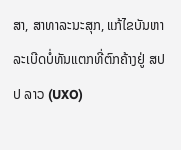ສາ, ສາທາລະນະສຸກ, ແກ້ໄຂບັນຫາລະເບີດບໍ່ທັນແຕກທີ່ຕົກຄ້າງຢູ່ ສປປ ລາວ (UXO)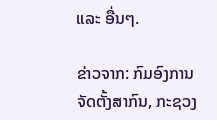ແລະ ອື່ນໆ.

ຂ່າວຈາກ: ກົມອົງການຈັດຕັ້ງສາກົນ, ກະຊວງ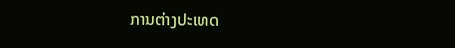ການຕ່າງປະເທດ